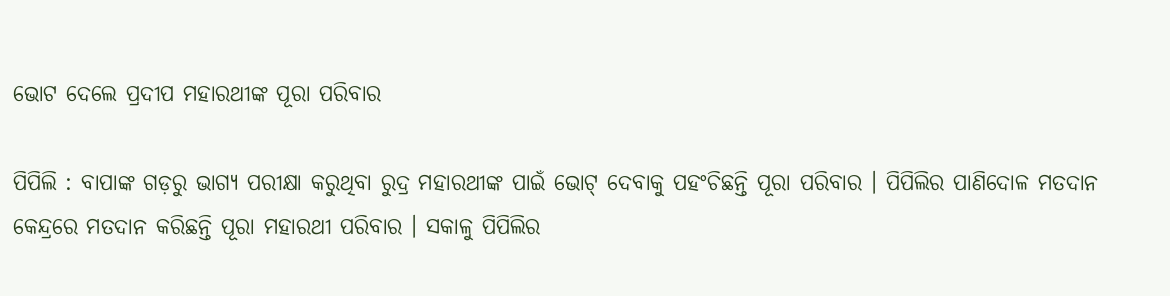ଭୋଟ ଦେଲେ ପ୍ରଦୀପ ମହାରଥୀଙ୍କ ପୂରା ପରିବାର

ପିପିଲି : ବାପାଙ୍କ ଗଡ଼ରୁ ଭାଗ୍ୟ ପରୀକ୍ଷା କରୁଥିବା ରୁଦ୍ର ମହାରଥୀଙ୍କ ପାଇଁ ଭୋଟ୍ ଦେବାକୁ ପହଂଚିଛନ୍ତି ପୂରା ପରିବାର । ପିପିଲିର ପାଣିଦୋଳ ମତଦାନ କେନ୍ଦ୍ରରେ ମତଦାନ କରିଛନ୍ତି ପୂରା ମହାରଥୀ ପରିବାର । ସକାଳୁ ପିପିଲିର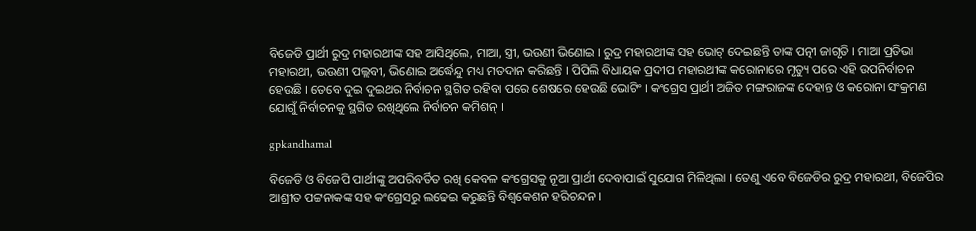ବିଜେଡି ପ୍ରାର୍ଥୀ ରୁଦ୍ର ମହାରଥୀଙ୍କ ସହ ଆସିଥିଲେ, ମାଆ, ସ୍ତ୍ରୀ, ଭଉଣୀ ଭିଣୋଇ । ରୁଦ୍ର ମହାରଥୀଙ୍କ ସହ ଭୋଟ୍ ଦେଇଛନ୍ତି ତାଙ୍କ ପତ୍ନୀ ଜାଗୃତି । ମାଆ ପ୍ରତିଭା ମହାରଥୀ, ଭଉଣୀ ପଲ୍ଲବୀ, ଭିଣୋଇ ଅର୍ଦ୍ଧେନ୍ଦୁ ମଧ୍ୟ ମତଦାନ କରିଛନ୍ତି । ପିପିଲି ବିଧାୟକ ପ୍ରଦୀପ ମହାରଥୀଙ୍କ କରୋନାରେ ମୃତ୍ୟୁ ପରେ ଏହି ଉପନିର୍ବାଚନ ହେଉଛି । ତେବେ ଦୁଇ ଦୁଇଥର ନିର୍ବାଚନ ସ୍ଥଗିତ ରହିବା ପରେ ଶେଷରେ ହେଉଛି ଭୋଟିଂ । କଂଗ୍ରେସ ପ୍ରାର୍ଥୀ ଅଜିତ ମଙ୍ଗରାଜଙ୍କ ଦେହାନ୍ତ ଓ କରୋନା ସଂକ୍ରମଣ ଯୋଗୁଁ ନିର୍ବାଚନକୁ ସ୍ଥଗିତ ରଖିଥିଲେ ନିର୍ବାଚନ କମିଶନ୍ ।

gpkandhamal

ବିଜେଡି ଓ ବିଜେପି ପାର୍ଥୀଙ୍କୁ ଅପରିବର୍ତିତ ରଖି କେବଳ କଂଗ୍ରେସକୁ ନୂଆ ପ୍ରାର୍ଥୀ ଦେବାପାଇଁ ସୁଯୋଗ ମିଳିଥିଲା । ତେଣୁ ଏବେ ବିଜେଡିର ରୁଦ୍ର ମହାରଥୀ, ବିଜେପିର ଆଶ୍ରୀତ ପଟ୍ଟନାକଙ୍କ ସହ କଂଗ୍ରେସରୁ ଲଢେଇ କରୁଛନ୍ତି ବିଶ୍ୱକେଶନ ହରିଚନ୍ଦନ ।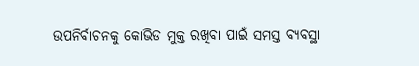ଉପନିର୍ବାଚନକୁ କୋଭିଡ ମୁକ୍ତ ରଖିବା ପାଇଁ ସମସ୍ତ ବ୍ୟବସ୍ଥା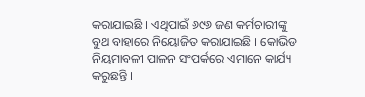କରାଯାଇଛି । ଏଥିପାଇଁ ୬୯୬ ଜଣ କର୍ମଚାରୀଙ୍କୁ ବୁଥ ବାହାରେ ନିୟୋଜିତ କରାଯାଇଛି । କୋଭିଡ ନିୟମାବଳୀ ପାଳନ ସଂପର୍କରେ ଏମାନେ କାର୍ଯ୍ୟ କରୁଛନ୍ତି ।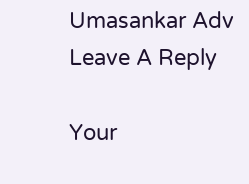Umasankar Adv
Leave A Reply

Your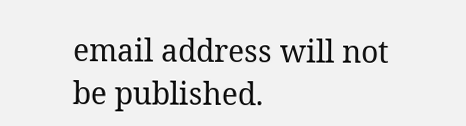email address will not be published.